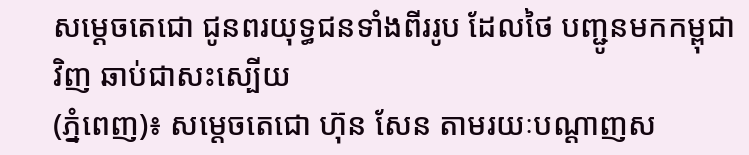សម្ដេចតេជោ ជូនពរយុទ្ធជនទាំងពីររូប ដែលថៃ បញ្ជូនមកកម្ពុជាវិញ ឆាប់ជាសះស្បេីយ
(ភ្នំពេញ)៖ សម្ដេចតេជោ ហ៊ុន សែន តាមរយៈបណ្ដាញស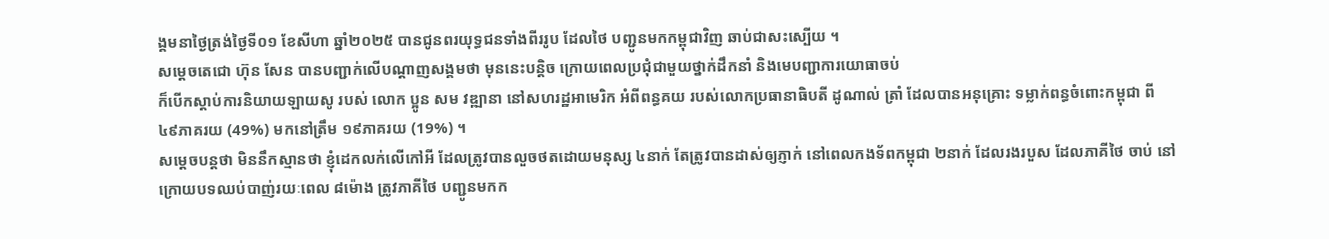ង្គមនាថ្ងៃត្រង់ថ្ងៃទី០១ ខែសីហា ឆ្នាំ២០២៥ បានជូនពរយុទ្ធជនទាំងពីររូប ដែលថៃ បញ្ជូនមកកម្ពុជាវិញ ឆាប់ជាសះស្បេីយ ។
សម្ដេចតេជោ ហ៊ុន សែន បានបញ្ជាក់លើបណ្ដាញសង្គមថា មុននេះបន្តិច ក្រោយពេលប្រជុំជាមួយថ្នាក់ដឹកនាំ និងមេបញ្ជាការយោធាចប់
ក៏បើកស្តាប់ការនិយាយឡាយសូ របស់ លោក ប្អូន សម វឌ្ឍានា នៅសហរដ្ឋអាមេរិក អំពីពន្ធគយ របស់លោកប្រធានាធិបតី ដូណាល់ ត្រាំ ដែលបានអនុគ្រោះ ទម្លាក់ពន្ធចំពោះកម្ពុជា ពី ៤៩ភាគរយ (49%) មកនៅត្រឹម ១៩ភាគរយ (19%) ។
សម្ដេចបន្តថា មិននឹកស្មានថា ខ្ញុំដេកលក់លើកៅអី ដែលត្រូវបានលួចថតដោយមនុស្ស ៤នាក់ តែត្រូវបានដាស់ឲ្យភ្ញាក់ នៅពេលកងទ័ពកម្ពុជា ២នាក់ ដែលរងរបួស ដែលភាគីថៃ ចាប់ នៅក្រោយបទឈប់បាញ់រយៈពេល ៨ម៉ោង ត្រូវភាគីថៃ បញ្ជូនមកក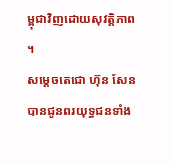ម្ពុជាវិញដោយសុវត្តិភាព ។
សម្ដេចតេជោ ហ៊ុន សែន បានជូនពរយុទ្ធជនទាំង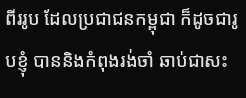ពីររូប ដែលប្រជាជនកម្ពុជា ក៏ដូចជារូបខ្ញុំ បាននិងកំពុងរង់ចាំ ឆាប់ជាសះ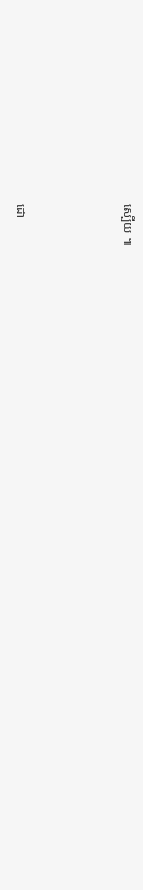ស្បេីយ ៕



ដោ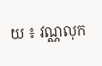យ ៖ វណ្ណលុក